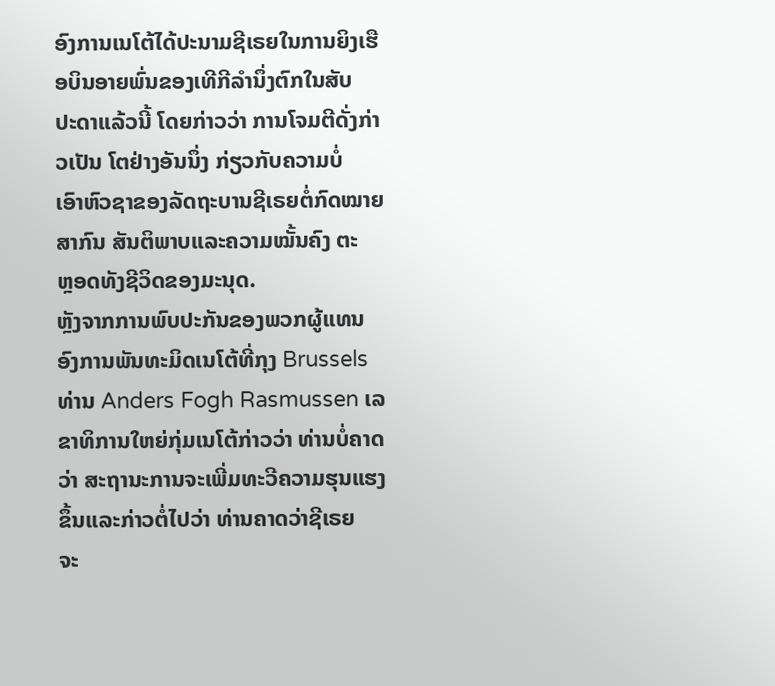ອົງການເນໂຕ້ໄດ້ປະນາມຊີເຣຍໃນການຍິງເຮືອບິນອາຍພົ່ນຂອງເທີກີລໍານຶ່ງຕົກໃນສັບ
ປະດາແລ້ວນີ້ ໂດຍກ່າວວ່າ ການໂຈມຕີດັ່ງກ່າວເປັນ ໂຕຢ່າງອັນນຶ່ງ ກ່ຽວກັບຄວາມບໍ່
ເອົາຫົວຊາຂອງລັດຖະບານຊີເຣຍຕໍ່ກົດໝາຍສາກົນ ສັນຕິພາບແລະຄວາມໝັ້ນຄົງ ຕະ
ຫຼອດທັງຊີວິດຂອງມະນຸດ.
ຫຼັງຈາກການພົບປະກັນຂອງພວກຜູ້ແທນອົງການພັນທະມິດເນໂຕ້ທີ່ກຸງ Brussels
ທ່ານ Anders Fogh Rasmussen ເລຂາທິການໃຫຍ່ກຸ່ມເນໂຕ້ກ່າວວ່າ ທ່ານບໍ່ຄາດ
ວ່າ ສະຖານະການຈະເພີ່ມທະວີຄວາມຮຸນແຮງຂຶ້ນແລະກ່າວຕໍ່ໄປວ່າ ທ່ານຄາດວ່າຊີເຣຍ
ຈະ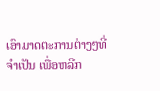ເອົາມາດຕະການຕ່າງໆທີ່ຈໍາເປັນ ເພື່ອຫລີກ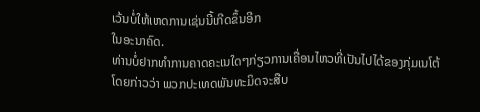ເວ້ນບໍ່ໃຫ້ເຫດການເຊ່ນນີ້ເກີດຂຶ້ນອີກ
ໃນອະນາຄົດ.
ທ່ານບໍ່ຢາກທໍາການຄາດຄະເນໃດໆກ່ຽວການເຄື່ອນໄຫວທີ່ເປັນໄປໄດ້ຂອງກຸ່ມເນໂຕ້
ໂດຍກ່າວວ່າ ພວກປະເທດພັນທະມິດຈະສືບ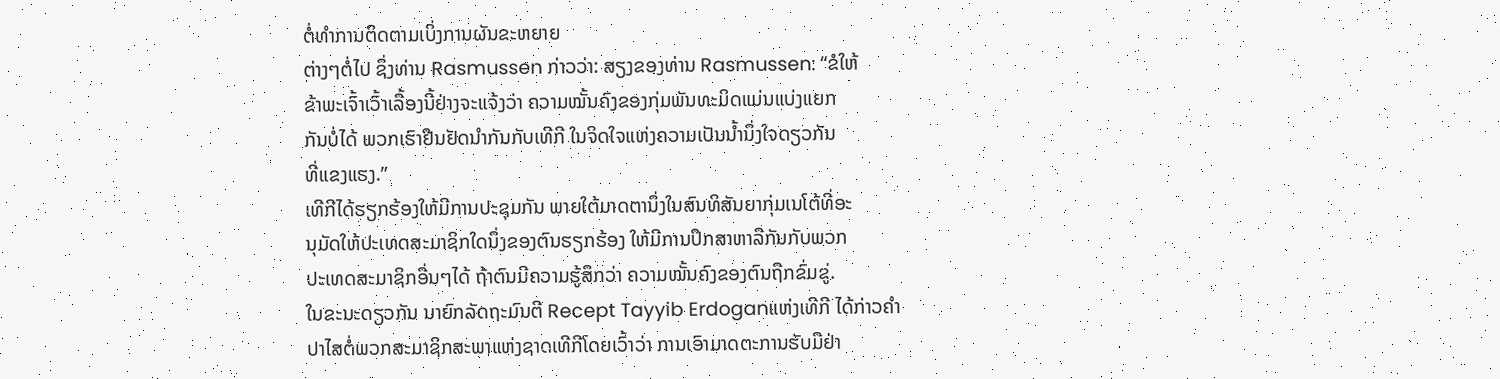ຕໍ່ທໍາການຕິດຕາມເບິ່ງການຜັນຂະຫຍາຍ
ຕ່າງໆຕໍ່ໄປ ຊຶ່ງທ່ານ Rasmussen ກ່າວວ່າ: ສຽງຂອງທ່ານ Rasmussen: “ຂໍໃຫ້
ຂ້າພະເຈົ້າເວົ້າເລື້ອງນີ້ຢ່າງຈະແຈ້ງວ່າ ຄວາມໝັ້ນຄົງຂອງກຸ່ມພັນທະມິດແມ່ນແບ່ງແຍກ
ກັນບໍ່ໄດ້ ພວກເຮົາຢືນຢັດນໍາກັນກັບເທີກີ ໃນຈິດໃຈແຫ່ງຄວາມເປັນນໍ້ານຶ່ງໃຈດຽວກັນ
ທີ່ແຂງແຮງ.”
ເທີກີໄດ້ຮຽກຮ້ອງໃຫ້ມີການປະຊຸມກັນ ພາຍໃຕ້ມາດຕານຶ່ງໃນສົນທິສັນຍາກຸ່ມເນໂຕ້ທີ່ອະ
ນຸມັດໃຫ້ປະເທດສະມາຊິກໃດນຶ່ງຂອງຕົນຮຽກຮ້ອງ ໃຫ້ມີການປຶກສາຫາລືກັນກັບພວກ
ປະເທດສະມາຊິກອື່ນໆໄດ້ ຖ້າຕົນມີຄວາມຮູ້ສຶກວ່າ ຄວາມໝັ້ນຄົງຂອງຕົນຖືກຂົ່ມຂູ່.
ໃນຂະນະດຽວກັນ ນາຍົກລັດຖະມົນຕີ Recept Tayyib Erdoganແຫ່ງເທີກີ ໄດ້ກ່າວຄໍາ
ປາໄສຕໍ່ພວກສະມາຊິກສະພາແຫ່ງຊາດເທີກີໂດຍເວົ້າວ່າ ການເອົາມາດຕະການຮັບມືຢ່າ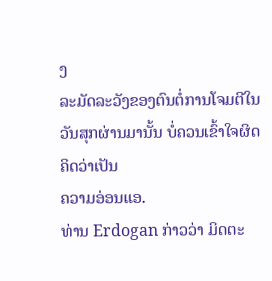ງ
ລະມັດລະວັງຂອງຕົນຕໍ່ການໂຈມຕີໃນວັນສຸກຜ່ານມານັ້ນ ບໍ່ຄວນເຂົ້າໃຈຜິດຄິດວ່າເປັນ
ຄວາມອ່ອນແອ.
ທ່ານ Erdogan ກ່າວວ່າ ມິດຕະ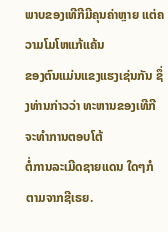ພາບຂອງເທີກີມີຄຸນຄ່າຫຼາຍ ແຕ່ຄວາມໂມໂຫແກ້ແຄ້ນ
ຂອງຕົນແມ່ນແຂງແຮງເຊ່ນກັນ ຊຶ່ງທ່ານກ່າວວ່າ ທະຫານຂອງເທີກີຈະທໍາການຕອບໂຕ້
ຕໍ່ການລະເມີດຊາຍແດນ ໃດໆກໍຕາມຈາກຊີເຣຍ.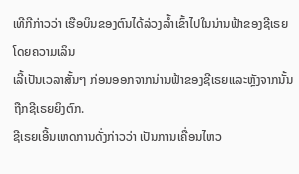ເທີກີກ່າວວ່າ ເຮືອບິນຂອງຕົນໄດ້ລ່ວງລໍ້າເຂົ້າໄປໃນນ່ານຟ້າຂອງຊີເຣຍໂດຍຄວາມເລິນ
ເລີ້ເປັນເວລາສັ້ນໆ ກ່ອນອອກຈາກນ່ານຟ້າຂອງຊີເຣຍແລະຫຼັງຈາກນັ້ນຖືກຊີເຣຍຍິງຕົກ.
ຊີເຣຍເອີ້ນເຫດການດັ່ງກ່າວວ່າ ເປັນການເຄື່ອນໄຫວ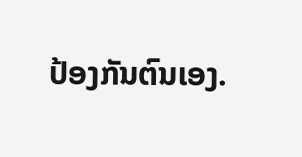ປ້ອງກັນຕົນເອງ.